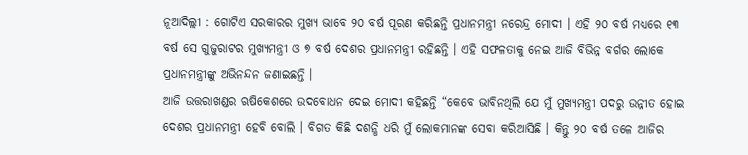ନୂଆଦିଲ୍ଲୀ : ଗୋଟିଏ ସରକାରର ମୁଖ୍ୟ ଭାବେ ୨୦ ବର୍ଷ ପୂରଣ କରିଛନ୍ତି ପ୍ରଧାନମନ୍ତ୍ରୀ ନରେନ୍ଦ୍ର ମୋଦୀ । ଏହି ୨୦ ବର୍ଷ ମଧ୍ୟରେ ୧୩ ବର୍ଷ ସେ ଗୁଜୁରାଟର ମୁଖ୍ୟମନ୍ତ୍ରୀ ଓ ୭ ବର୍ଷ ଦେଶର ପ୍ରଧାନମନ୍ତ୍ରୀ ରହିଛନ୍ତି । ଏହି ସଫଳତାକୁ ନେଇ ଆଜି ବିଭିନ୍ନ ବର୍ଗର ଲୋକେ ପ୍ରଧାନମନ୍ତ୍ରୀଙ୍କୁ ଅଭିନନ୍ଦନ ଜଣାଇଛନ୍ତି ।
ଆଜି ଉତ୍ତରାଖଣ୍ଡର ଋଷିକେଶରେ ଉଦବୋଧନ ଦେଇ ମୋଦୀ କହିଛନ୍ତି “କେବେ ଭାବିନଥିଲି ଯେ ମୁଁ ମୁଖ୍ୟମନ୍ତ୍ରୀ ପଦରୁ ଉନ୍ନୀତ ହୋଇ ଦେଶର ପ୍ରଧାନମନ୍ତ୍ରୀ ହେବି ବୋଲି । ବିଗତ କିଛି ଦଶନ୍ଧି ଧରି ମୁଁ ଲୋକମାନଙ୍କ ସେବା କରିଆସିଛି । କିନ୍ତୁ ୨୦ ବର୍ଷ ତଳେ ଆଜିର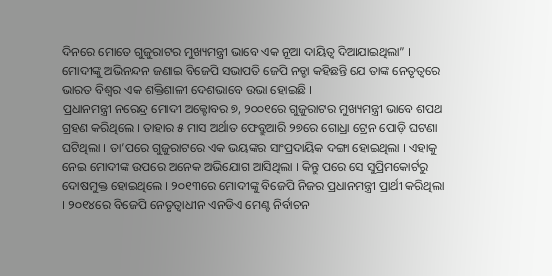ଦିନରେ ମୋତେ ଗୁଜୁରାଟର ମୁଖ୍ୟମନ୍ତ୍ରୀ ଭାବେ ଏକ ନୂଆ ଦାୟିତ୍ବ ଦିଆଯାଇଥିଲା” ।
ମୋଦୀଙ୍କୁ ଅଭିନନ୍ଦନ ଜଣାଇ ବିଜେପି ସଭାପତି ଜେପି ନଡ୍ଡା କହିଛନ୍ତି ଯେ ତାଙ୍କ ନେତୃତ୍ବରେ ଭାରତ ବିଶ୍ବର ଏକ ଶକ୍ତିଶାଳୀ ଦେଶଭାବେ ଉଭା ହୋଇଛି ।
ପ୍ରଧାନମନ୍ତ୍ରୀ ନରେନ୍ଦ୍ର ମୋଦୀ ଅକ୍ଟୋବର ୭, ୨୦୦୧ରେ ଗୁଜୁରାଟର ମୁଖ୍ୟମନ୍ତ୍ରୀ ଭାବେ ଶପଥ ଗ୍ରହଣ କରିଥିଲେ । ତାହାର ୫ ମାସ ଅର୍ଥାତ ଫେବ୍ରୁଆରି ୨୭ରେ ଗୋଧ୍ରା ଟ୍ରେନ ପୋଡ଼ି ଘଟଣା ଘଟିଥିଲା । ତା’ପରେ ଗୁଜୁରାଟରେ ଏକ ଭୟଙ୍କର ସାଂପ୍ରଦାୟିକ ଦଙ୍ଗା ହୋଇଥିଲା । ଏହାକୁ ନେଇ ମୋଦୀଙ୍କ ଉପରେ ଅନେକ ଅଭିଯୋଗ ଆସିଥିଲା । କିନ୍ତୁ ପରେ ସେ ସୁପ୍ରିମକୋର୍ଟରୁ ଦୋଷମୁକ୍ତ ହୋଇଥିଲେ । ୨୦୧୩ରେ ମୋଦୀଙ୍କୁ ବିଜେପି ନିଜର ପ୍ରଧାନମନ୍ତ୍ରୀ ପ୍ରାର୍ଥୀ କରିଥିଲା । ୨୦୧୪ରେ ବିଜେପି ନେତୃତ୍ବାଧୀନ ଏନଡିଏ ମେଣ୍ଟ ନିର୍ବାଚନ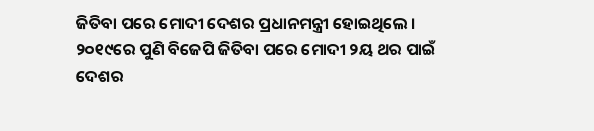ଜିତିବା ପରେ ମୋଦୀ ଦେଶର ପ୍ରଧାନମନ୍ତ୍ରୀ ହୋଇଥିଲେ । ୨୦୧୯ରେ ପୁଣି ବିଜେପି ଜିତିବା ପରେ ମୋଦୀ ୨ୟ ଥର ପାଇଁ ଦେଶର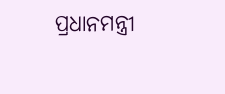ପ୍ରଧାନମନ୍ତ୍ରୀ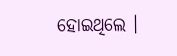ହୋଇଥିଲେ ।